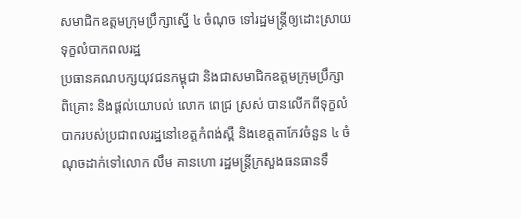សមាជិកឧត្តមក្រុមប្រឹក្សាស្នើ ៤ ចំណុច ទៅរដ្ឋមន្ត្រីឲ្យដោះស្រាយទុក្ខលំបាកពលរដ្ឋ
ប្រធានគណបក្សយុវជនកម្ពុជា និងជាសមាជិកឧត្តមក្រុមប្រឹក្សាពិគ្រោះ និងផ្តល់យោបល់ លោក ពេជ្រ ស្រស់ បានលើកពីទុក្ខលំបាករបស់ប្រជាពលរដ្ឋនៅខេត្តកំពង់ស្ពឺ និងខេត្តតាកែវចំនួន ៤ ចំណុចដាក់ទៅលោក លឹម គានហោ រដ្ឋមន្ត្រីក្រសួងធនធានទឹ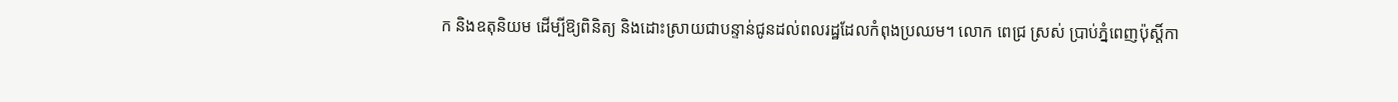ក និងឧតុនិយម ដើម្បីឱ្យពិនិត្យ និងដោះស្រាយជាបន្ទាន់ជូនដល់ពលរដ្ឋដែលកំពុងប្រឈម។ លោក ពេជ្រ ស្រស់ ប្រាប់ភ្នំពេញប៉ុស្ដិ៍កា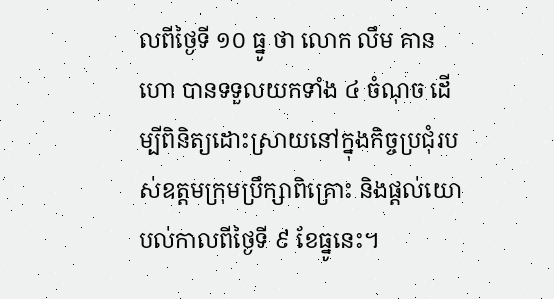លពីថ្ងៃទី ១០ ធ្នូ ថា លោក លឹម គានហោ បានទទួលយកទាំង ៤ ចំណុច ដើម្បីពិនិត្យដោះស្រាយនៅក្នុងកិច្ចប្រជុំរបស់ឧត្តមក្រុមប្រឹក្សាពិគ្រោះ និងផ្ដល់យោបល់កាលពីថ្ងៃទី ៩ ខែធ្នូនេះ។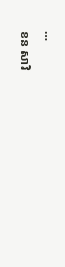…
ខន សាវិ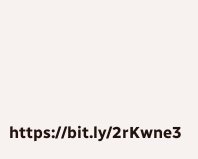https://bit.ly/2rKwne3